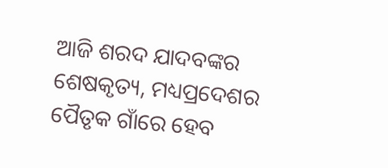ଆଜି ଶରଦ ଯାଦବଙ୍କର ଶେଷକୃତ୍ୟ, ମଧ୍ୟପ୍ରଦେଶର ପୈତୃକ ଗାଁରେ ହେବ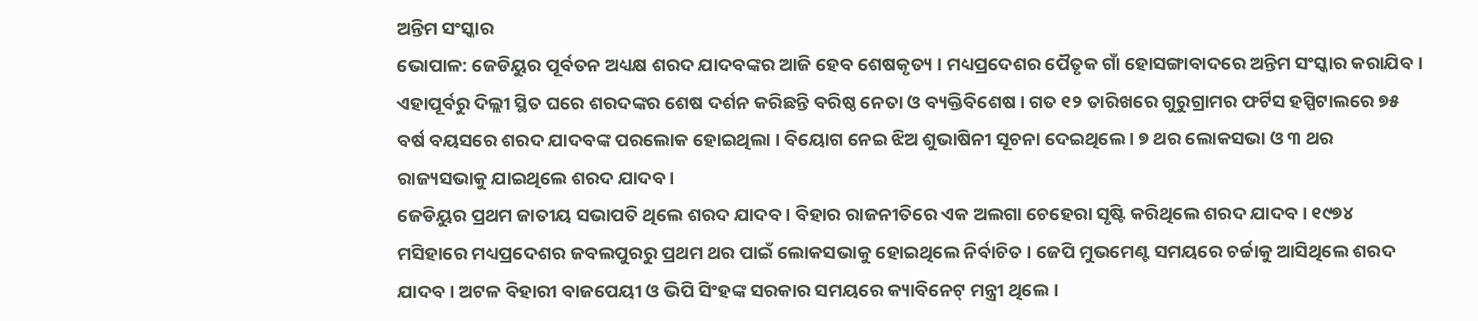ଅନ୍ତିମ ସଂସ୍କାର
ଭୋପାଳ: ଜେଡିୟୁର ପୂର୍ବତନ ଅଧ୍ୟକ୍ଷ ଶରଦ ଯାଦବଙ୍କର ଆଜି ହେବ ଶେଷକୃତ୍ୟ । ମଧ୍ୟପ୍ରଦେଶର ପୈତୃକ ଗାଁ ହୋସଙ୍ଗାବାଦରେ ଅନ୍ତିମ ସଂସ୍କାର କରାଯିବ । ଏହାପୂର୍ବରୁ ଦିଲ୍ଲୀ ସ୍ଥିତ ଘରେ ଶରଦଙ୍କର ଶେଷ ଦର୍ଶନ କରିଛନ୍ତି ବରିଷ୍ଠ ନେତା ଓ ବ୍ୟକ୍ତିବିଶେଷ । ଗତ ୧୨ ତାରିଖରେ ଗୁରୁଗ୍ରାମର ଫର୍ଟିସ ହସ୍ପିଟାଲରେ ୭୫ ବର୍ଷ ବୟସରେ ଶରଦ ଯାଦବଙ୍କ ପରଲୋକ ହୋଇଥିଲା । ବିୟୋଗ ନେଇ ଝିଅ ଶୁଭାଷିନୀ ସୂଚନା ଦେଇଥିଲେ । ୭ ଥର ଲୋକସଭା ଓ ୩ ଥର ରାଜ୍ୟସଭାକୁ ଯାଇଥିଲେ ଶରଦ ଯାଦବ ।
ଜେଡିୟୁର ପ୍ରଥମ ଜାତୀୟ ସଭାପତି ଥିଲେ ଶରଦ ଯାଦବ । ବିହାର ରାଜନୀତିରେ ଏକ ଅଲଗା ଚେହେରା ସୃଷ୍ଟି କରିଥିଲେ ଶରଦ ଯାଦବ । ୧୯୭୪ ମସିହାରେ ମଧ୍ୟପ୍ରଦେଶର ଜବଲପୁରରୁ ପ୍ରଥମ ଥର ପାଇଁ ଲୋକସଭାକୁ ହୋଇଥିଲେ ନିର୍ବାଚିତ । ଜେପି ମୁଭମେଣ୍ଟ ସମୟରେ ଚର୍ଚ୍ଚାକୁ ଆସିଥିଲେ ଶରଦ ଯାଦବ । ଅଟଳ ବିହାରୀ ବାଜପେୟୀ ଓ ଭିପି ସିଂହଙ୍କ ସରକାର ସମୟରେ କ୍ୟାବିନେଟ୍ ମନ୍ତ୍ରୀ ଥିଲେ ।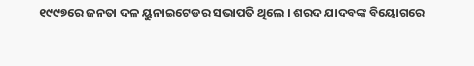୧୯୯୭ରେ ଜନତା ଦଳ ୟୁନାଇଟେଡର ସଭାପତି ଥିଲେ । ଶରଦ ଯାଦବଙ୍କ ବିୟୋଗରେ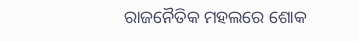ରାଜନୈତିକ ମହଲରେ ଶୋକ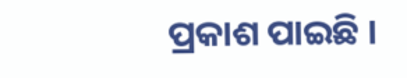ପ୍ରକାଶ ପାଇଛି ।